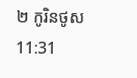២ កូរិនថូស 11:31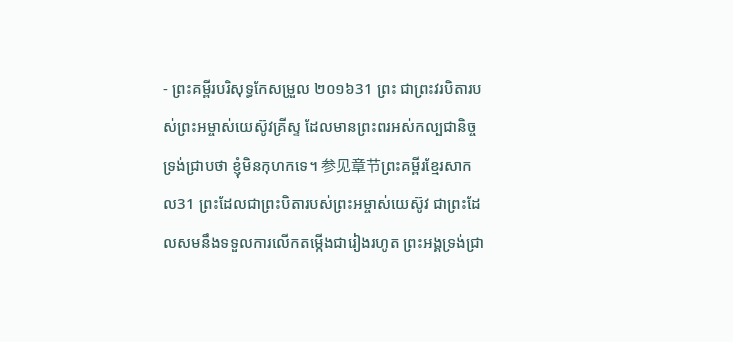- ព្រះគម្ពីរបរិសុទ្ធកែសម្រួល ២០១៦31 ព្រះ ជាព្រះវរបិតារបស់ព្រះអម្ចាស់យេស៊ូវគ្រីស្ទ ដែលមានព្រះពរអស់កល្បជានិច្ច ទ្រង់ជ្រាបថា ខ្ញុំមិនកុហកទេ។ 参见章节ព្រះគម្ពីរខ្មែរសាកល31 ព្រះដែលជាព្រះបិតារបស់ព្រះអម្ចាស់យេស៊ូវ ជាព្រះដែលសមនឹងទទួលការលើកតម្កើងជារៀងរហូត ព្រះអង្គទ្រង់ជ្រា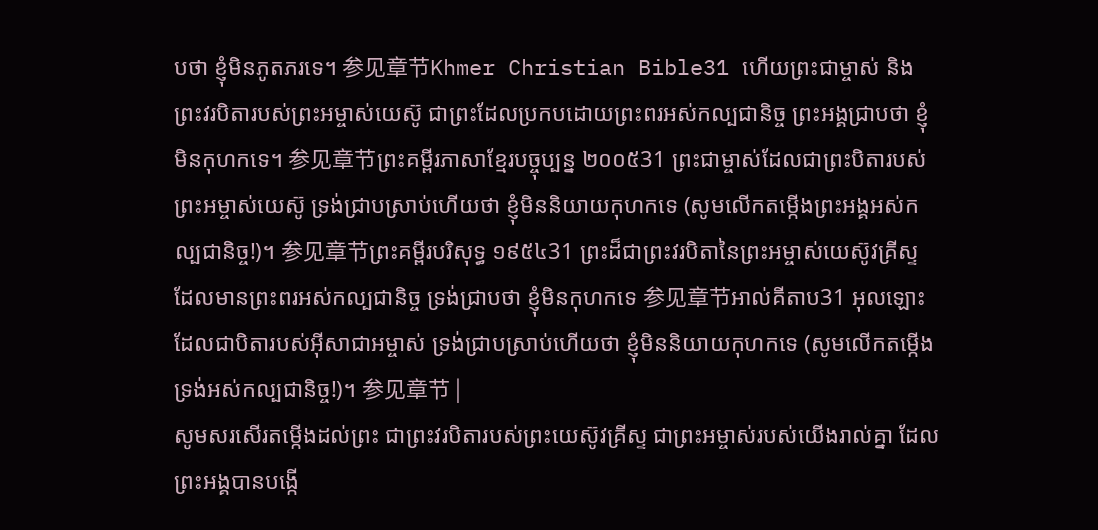បថា ខ្ញុំមិនភូតភរទេ។ 参见章节Khmer Christian Bible31 ហើយព្រះជាម្ចាស់ និងព្រះវរបិតារបស់ព្រះអម្ចាស់យេស៊ូ ជាព្រះដែលប្រកបដោយព្រះពរអស់កល្បជានិច្ច ព្រះអង្គជ្រាបថា ខ្ញុំមិនកុហកទេ។ 参见章节ព្រះគម្ពីរភាសាខ្មែរបច្ចុប្បន្ន ២០០៥31 ព្រះជាម្ចាស់ដែលជាព្រះបិតារបស់ព្រះអម្ចាស់យេស៊ូ ទ្រង់ជ្រាបស្រាប់ហើយថា ខ្ញុំមិននិយាយកុហកទេ (សូមលើកតម្កើងព្រះអង្គអស់កល្បជានិច្ច!)។ 参见章节ព្រះគម្ពីរបរិសុទ្ធ ១៩៥៤31 ព្រះដ៏ជាព្រះវរបិតានៃព្រះអម្ចាស់យេស៊ូវគ្រីស្ទ ដែលមានព្រះពរអស់កល្បជានិច្ច ទ្រង់ជ្រាបថា ខ្ញុំមិនកុហកទេ 参见章节អាល់គីតាប31 អុលឡោះដែលជាបិតារបស់អ៊ីសាជាអម្ចាស់ ទ្រង់ជ្រាបស្រាប់ហើយថា ខ្ញុំមិននិយាយកុហកទេ (សូមលើកតម្កើងទ្រង់អស់កល្បជានិច្ច!)។ 参见章节 |
សូមសរសើរតម្កើងដល់ព្រះ ជាព្រះវរបិតារបស់ព្រះយេស៊ូវគ្រីស្ទ ជាព្រះអម្ចាស់របស់យើងរាល់គ្នា ដែលព្រះអង្គបានបង្កើ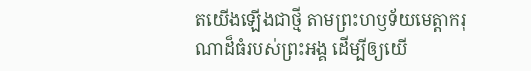តយើងឡើងជាថ្មី តាមព្រះហឫទ័យមេត្តាករុណាដ៏ធំរបស់ព្រះអង្គ ដើម្បីឲ្យយើ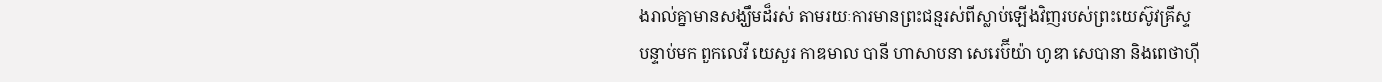ងរាល់គ្នាមានសង្ឃឹមដ៏រស់ តាមរយៈការមានព្រះជន្មរស់ពីស្លាប់ឡើងវិញរបស់ព្រះយេស៊ូវគ្រីស្ទ
បន្ទាប់មក ពួកលេវី យេសួរ កាឌមាល បានី ហាសាបនា សេរេប៊ីយ៉ា ហូឌា សេបានា និងពេថាហ៊ី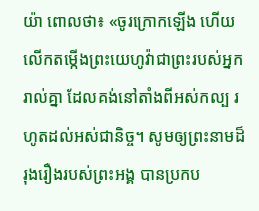យ៉ា ពោលថា៖ «ចូរក្រោកឡើង ហើយលើកតម្កើងព្រះយេហូវ៉ាជាព្រះរបស់អ្នករាល់គ្នា ដែលគង់នៅតាំងពីអស់កល្ប រហូតដល់អស់ជានិច្ច។ សូមឲ្យព្រះនាមដ៏រុងរឿងរបស់ព្រះអង្គ បានប្រកប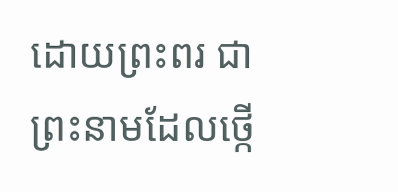ដោយព្រះពរ ជាព្រះនាមដែលថ្កើ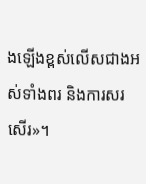ងឡើងខ្ពស់លើសជាងអស់ទាំងពរ និងការសរសើរ»។